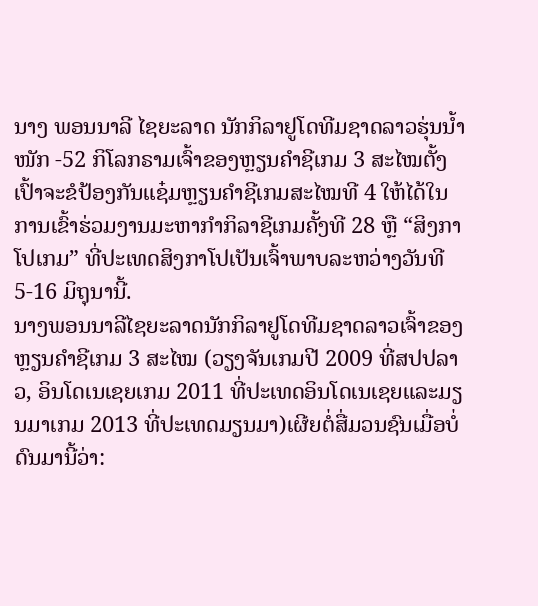ນາງ ພອນນາລີ ໄຊຍະລາດ ນັກກິລາຢູໂດທີມຊາດລາວຮຸ່ນນ້ຳໜັກ -52 ກິໂລກຣາມເຈົ້າຂອງຫຼຽນຄຳຊີເກມ 3 ສະໄໝຕັ້ງເປົ້າຈະຂໍປ້ອງກັນແຊ໋ມຫຼຽນຄຳຊີເກມສະໄໝທີ 4 ໃຫ້ໄດ້ໃນການເຂົ້າຮ່ວມງານມະຫາກຳກິລາຊີເກມຄັ້ງທີ 28 ຫຼື “ສິງກາໂປເກມ” ທີ່ປະເທດສິງກາໂປເປັນເຈົ້າພາບລະຫວ່າງວັນທີ 5-16 ມິຖຸນານີ້.
ນາງພອນນາລີໄຊຍະລາດນັກກິລາຢູໂດທີມຊາດລາວເຈົ້າຂອງຫຼຽນຄຳຊີເກມ 3 ສະໄໝ (ວຽງຈັນເກມປີ 2009 ທີ່ສປປລາວ, ອິນໂດເນເຊຍເກມ 2011 ທີ່ປະເທດອິນໂດເນເຊຍແລະມຽນມາເກມ 2013 ທີ່ປະເທດມຽນມາ)ເຜີຍຕໍ່ສື່ມວນຊົນເມື່ອບໍ່ດົນມານີ້ວ່າ: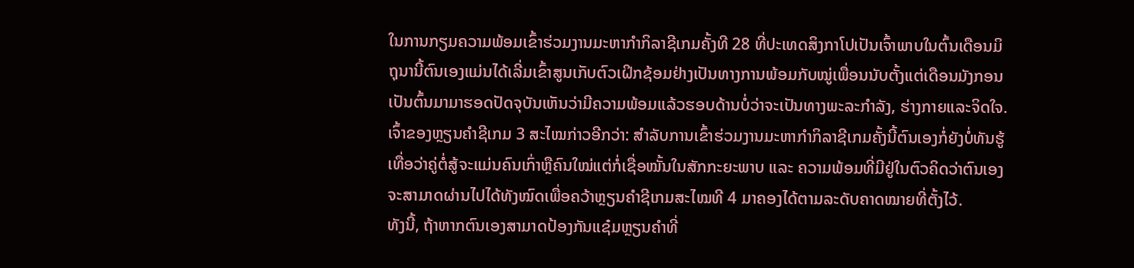ໃນການກຽມຄວາມພ້ອມເຂົ້າຮ່ວມງານມະຫາກຳກິລາຊີເກມຄັ້ງທີ 28 ທີ່ປະເທດສິງກາໂປເປັນເຈົ້າພາບໃນຕົ້ນເດືອນມິຖຸນານີ້ຕົນເອງແມ່ນໄດ້ເລີ່ມເຂົ້າສູນເກັບຕົວເຝິກຊ້ອມຢ່າງເປັນທາງການພ້ອມກັບໝູ່ເພື່ອນນັບຕັ້ງແຕ່ເດືອນມັງກອນເປັນຕົ້ນມາມາຮອດປັດຈຸບັນເຫັນວ່າມີຄວາມພ້ອມແລ້ວຮອບດ້ານບໍ່ວ່າຈະເປັນທາງພະລະກຳລັງ, ຮ່າງກາຍແລະຈິດໃຈ.
ເຈົ້າຂອງຫຼຽນຄຳຊີເກມ 3 ສະໄໝກ່າວອີກວ່າ: ສຳລັບການເຂົ້າຮ່ວມງານມະຫາກຳກິລາຊີເກມຄັ້ງນີ້ຕົນເອງກໍ່ຍັງບໍ່ທັນຮູ້ເທື່ອວ່າຄູ່ຕໍ່ສູ້ຈະແມ່ນຄົນເກົ່າຫຼືຄົນໃໝ່ແຕ່ກໍ່ເຊື່ອໝັ້ນໃນສັກກະຍະພາບ ແລະ ຄວາມພ້ອມທີ່ມີຢູ່ໃນຕົວຄິດວ່າຕົນເອງຈະສາມາດຜ່ານໄປໄດ້ທັງໝົດເພື່ອຄວ້າຫຼຽນຄຳຊີເກມສະໄໝທີ 4 ມາຄອງໄດ້ຕາມລະດັບຄາດໝາຍທີ່ຕັ້ງໄວ້.
ທັງນີ້, ຖ້າຫາກຕົນເອງສາມາດປ້ອງກັນແຊ໋ມຫຼຽນຄຳທີ່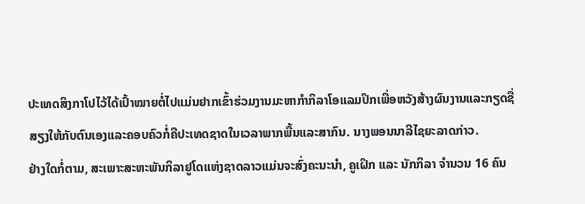ປະເທດສິງກາໂປໄວ້ໄດ້ເປົ້າໝາຍຕໍ່ໄປແມ່ນຢາກເຂົ້າຮ່ວມງານມະຫາກຳກິລາໂອແລມປິກເພື່ອຫວັງສ້າງຜົນງານແລະກຽດຊື່ສຽງໃຫ້ກັບຕົນເອງແລະຄອບຄົວກໍ່ຄືປະເທດຊາດໃນເວລາພາກພື້ນແລະສາກົນ. ນາງພອນນາລີໄຊຍະລາດກ່າວ.
ຢ່າງໃດກໍ່ຕາມ, ສະເພາະສະຫະພັນກິລາຢູໂດແຫ່ງຊາດລາວແມ່ນຈະສົ່ງຄະນະນຳ, ຄູເຝິກ ແລະ ນັກກິລາ ຈຳນວນ 16 ຄົນ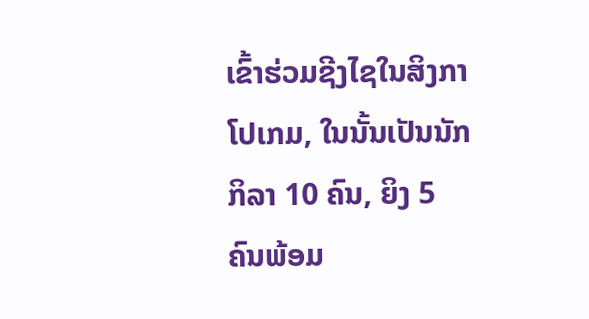ເຂົ້າຮ່ວມຊີງໄຊໃນສິງກາໂປເກມ, ໃນນັ້ນເປັນນັກກິລາ 10 ຄົນ, ຍິງ 5 ຄົນພ້ອມ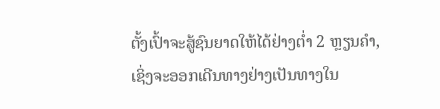ຕັ້ງເປົ້າຈະສູ້ຊົນຍາດໃຫ້ໄດ້ຢ່າງຕ່ຳ 2 ຫຼຽນຄຳ, ເຊິ່ງຈະອອກເດີນທາງຢ່າງເປັນທາງໃນ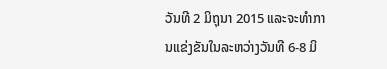ວັນທີ 2 ມິຖຸນາ 2015 ແລະຈະທຳການແຂ່ງຂັນໃນລະຫວ່າງວັນທີ 6-8 ມິ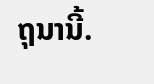ຖຸນານີ້.